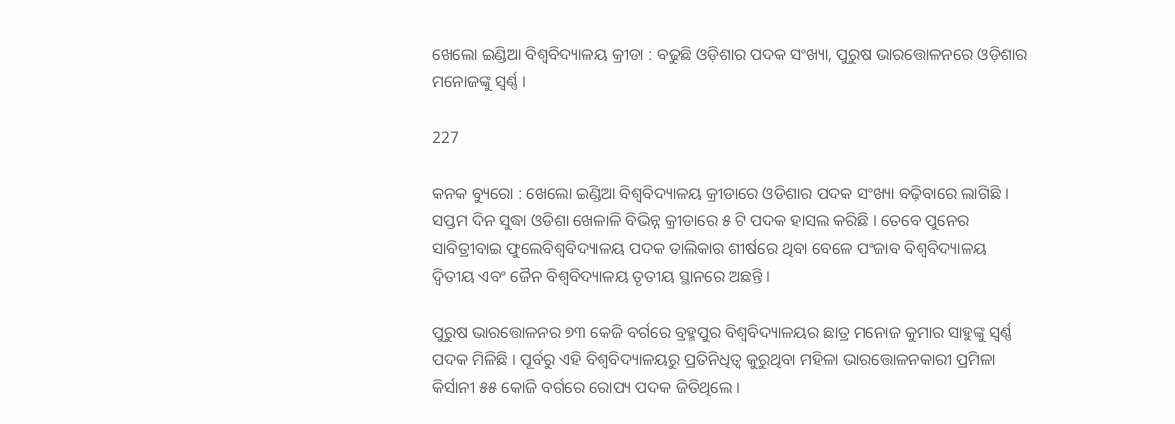ଖେଲୋ ଇଣ୍ଡିଆ ବିଶ୍ୱବିଦ୍ୟାଳୟ କ୍ରୀଡା : ବଢୁଛି ଓଡ଼ିଶାର ପଦକ ସଂଖ୍ୟା, ପୁରୁଷ ଭାରତ୍ତୋଳନରେ ଓଡ଼ିଶାର ମନୋଜଙ୍କୁ ସ୍ୱର୍ଣ୍ଣ ।

227

କନକ ବ୍ୟୁରୋ : ଖେଲୋ ଇଣ୍ଡିଆ ବିଶ୍ୱବିଦ୍ୟାଳୟ କ୍ରୀଡାରେ ଓଡିଶାର ପଦକ ସଂଖ୍ୟା ବଢ଼ିବାରେ ଲାଗିଛି । ସପ୍ତମ ଦିନ ସୁଦ୍ଧା ଓଡିଶା ଖେଳାଳି ବିଭିନ୍ନ କ୍ରୀଡାରେ ୫ ଟି ପଦକ ହାସଲ କରିଛି । ତେବେ ପୁନେର ସାବିତ୍ରୀବାଇ ଫୁଲେବିଶ୍ୱବିଦ୍ୟାଳୟ ପଦକ ତାଲିକାର ଶୀର୍ଷରେ ଥିବା ବେଳେ ପଂଜାବ ବିଶ୍ୱବିଦ୍ୟାଳୟ ଦ୍ୱିତୀୟ ଏବଂ ଜୈନ ବିଶ୍ୱବିଦ୍ୟାଳୟ ତୃତୀୟ ସ୍ଥାନରେ ଅଛନ୍ତି ।

ପୁରୁଷ ଭାରତ୍ତୋଳନର ୭୩ କେଜି ବର୍ଗରେ ବ୍ରହ୍ମପୁର ବିଶ୍ୱବିଦ୍ୟାଳୟର ଛାତ୍ର ମନୋଜ କୁମାର ସାହୁଙ୍କୁ ସ୍ୱର୍ଣ୍ଣ ପଦକ ମିଳିଛି । ପୂର୍ବରୁ ଏହି ବିଶ୍ୱବିଦ୍ୟାଳୟରୁ ପ୍ରତିନିଧିତ୍ୱ କୁରୁଥିବା ମହିଳା ଭାରତ୍ତୋଳନକାରୀ ପ୍ରମିଳା କିର୍ସାନୀ ୫୫ କୋଜି ବର୍ଗରେ ରୋପ୍ୟ ପଦକ ଜିତିଥିଲେ ।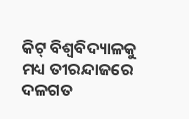କିଟ୍ ବିଶ୍ୱବିଦ୍ୟାଳକୁ ମଧ୍ୟ ତୀରନ୍ଦାଜରେ ଦଳଗତ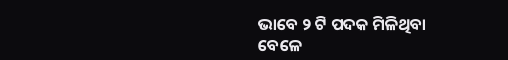ଭାବେ ୨ ଟି ପଦକ ମିଳିଥିବା ବେଳେ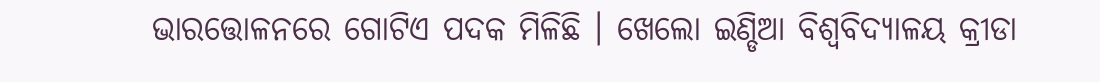ଭାରତ୍ତୋଳନରେ ଗୋଟିଏ ପଦକ ମିଳିଛି । ଖେଲୋ ଇଣ୍ଡିଆ ବିଶ୍ୱବିଦ୍ୟାଳୟ କ୍ରୀଡା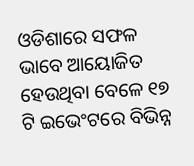ଓଡିଶାରେ ସଫଳ ଭାବେ ଆୟୋଜିତ ହେଉଥିବା ବେଳେ ୧୭ ଟି ଇଭେଂଟରେ ବିଭିନ୍ନ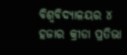ବିଶ୍ୱବିଦ୍ୟାଳୟର ୪ ହଜାର କ୍ରୀଡା ପ୍ରତିଭା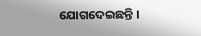ଯୋଗଦେଇଛନ୍ତି ।